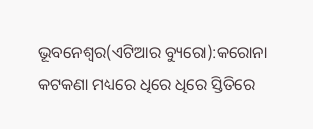ଭୂବନେଶ୍ୱର(ଏଟିଆର ବ୍ୟୁରୋ):କରୋନା କଟକଣା ମଧ୍ୟରେ ଧିରେ ଧିରେ ସ୍ତିତିରେ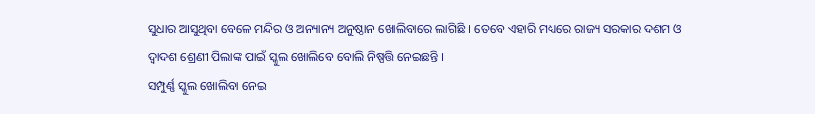ସୁଧାର ଆସୁଥିବା ବେଳେ ମନ୍ଦିର ଓ ଅନ୍ୟାନ୍ୟ ଅନୁଷ୍ଠାନ ଖୋଲିବାରେ ଲାଗିଛି । ତେବେ ଏହାରି ମଧ୍ୟରେ ରାଜ୍ୟ ସରକାର ଦଶମ ଓ ଦ୍ୱାଦଶ ଶ୍ରେଣୀ ପିଲାଙ୍କ ପାଇଁ ସ୍କୁଲ ଖୋଲିବେ ବୋଲି ନିଷ୍ପତ୍ତି ନେଇଛନ୍ତି ।
ସମ୍ପୁର୍ଣ୍ଣ ସ୍କୁଲ ଖୋଲିବା ନେଇ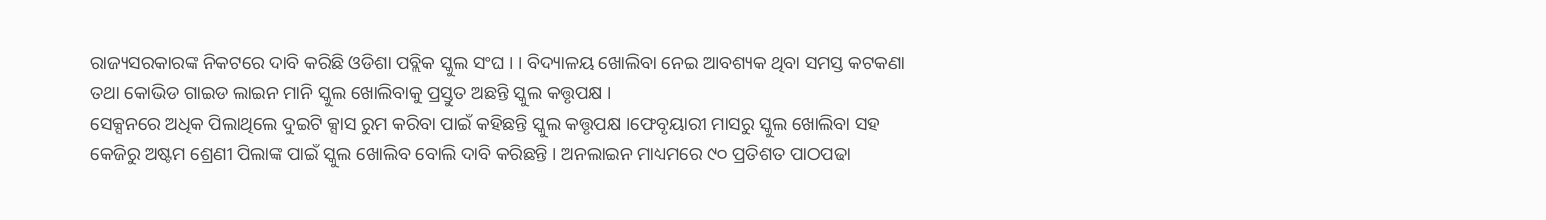ରାଜ୍ୟସରକାରଙ୍କ ନିକଟରେ ଦାବି କରିଛି ଓଡିଶା ପବ୍ଲିକ ସ୍କୁଲ ସଂଘ । । ବିଦ୍ୟାଳୟ ଖୋଲିବା ନେଇ ଆବଶ୍ୟକ ଥିବା ସମସ୍ତ କଟକଣା ତଥା କୋଭିଡ ଗାଇଡ ଲାଇନ ମାନି ସ୍କୁଲ ଖୋଲିବାକୁ ପ୍ରସ୍ତୁତ ଅଛନ୍ତି ସ୍କୁଲ କତ୍ତୃପକ୍ଷ ।
ସେକ୍ସନରେ ଅଧିକ ପିଲାଥିଲେ ଦୁଇଟି କ୍ସାସ ରୁମ କରିବା ପାଇଁ କହିଛନ୍ତି ସ୍କୁଲ କତ୍ତୃପକ୍ଷ ।ଫେବୃୟାରୀ ମାସରୁ ସ୍କୁଲ ଖୋଲିବା ସହ କେଜିରୁ ଅଷ୍ଟମ ଶ୍ରେଣୀ ପିଲାଙ୍କ ପାଇଁ ସ୍କୁଲ ଖୋଲିବ ବୋଲି ଦାବି କରିଛନ୍ତି । ଅନଲାଇନ ମାଧ୍ୟମରେ ୯୦ ପ୍ରତିଶତ ପାଠପଢା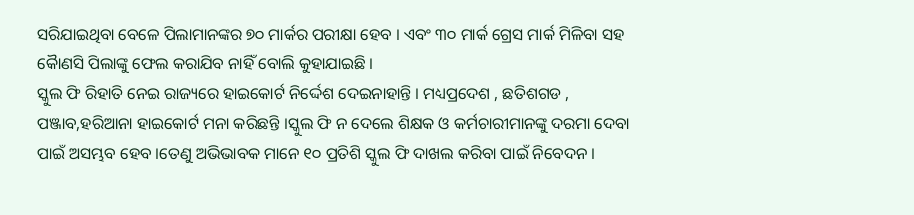ସରିଯାଇଥିବା ବେଳେ ପିଲାମାନଙ୍କର ୭୦ ମାର୍କର ପରୀକ୍ଷା ହେବ । ଏବଂ ୩୦ ମାର୍କ ଗ୍ରେସ ମାର୍କ ମିଳିବା ସହ କୈାଣସି ପିଲାଙ୍କୁ ଫେଲ କରାଯିବ ନାହିଁ ବୋଲି କୁହାଯାଇଛି ।
ସ୍କୁଲ ଫି ରିହାତି ନେଇ ରାଜ୍ୟରେ ହାଇକୋର୍ଟ ନିର୍ଦ୍ଦେଶ ଦେଇନାହାନ୍ତି । ମଧ୍ୟପ୍ରଦେଶ , ଛତିଶଗଡ , ପଞ୍ଜାବ,ହରିଆନା ହାଇକୋର୍ଟ ମନା କରିଛନ୍ତି ।ସ୍କୁଲ ଫି ନ ଦେଲେ ଶିକ୍ଷକ ଓ କର୍ମଚାରୀମାନଙ୍କୁ ଦରମା ଦେବା ପାଇଁ ଅସମ୍ଭବ ହେବ ।ତେଣୁ ଅଭିଭାବକ ମାନେ ୧୦ ପ୍ରତିଶି ସ୍କୁଲ ଫି ଦାଖଲ କରିବା ପାଇଁ ନିବେଦନ ।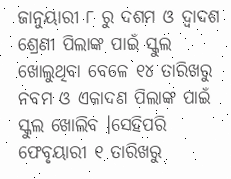ଜାନୁୟାରୀ ୮ ରୁ ଦଶମ ଓ ଦ୍ୱାଦଶ ଶ୍ରେଣୀ ପିଲାଙ୍କ ପାଇଁ ସ୍କୁଲ ଖୋଲୁଥିବା ବେଳେ ୧୪ ତାରିଖରୁ ନବମ ଓ ଏକାଦଣ ପିଲାଙ୍କ ପାଇଁ ସ୍କୁଲ ଖୋଲିବ ।ସେହିପରି ଫେବୃୟାରୀ ୧ ତାରିଖରୁ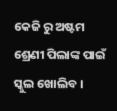କେଜି ରୁ ଅଷ୍ଟମ ଶ୍ରେଣୀ ପିଲାଙ୍କ ପାଇଁ ସ୍କୁଲ ଖୋଲିବ ।